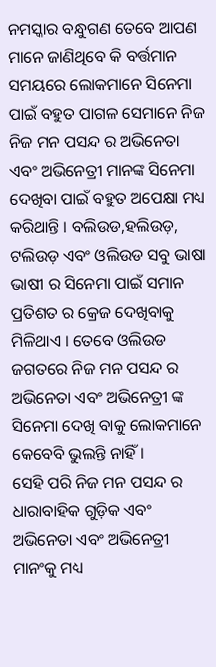ନମସ୍କାର ବନ୍ଧୁଗଣ ତେବେ ଆପଣ ମାନେ ଜାଣିଥିବେ କି ବର୍ତ୍ତମାନ ସମୟରେ ଲୋକମାନେ ସିନେମା ପାଇଁ ବହୁତ ପାଗଳ ସେମାନେ ନିଜ ନିଜ ମନ ପସନ୍ଦ ର ଅଭିନେତା ଏବଂ ଅଭିନେତ୍ରୀ ମାନଙ୍କ ସିନେମା ଦେଖିବା ପାଇଁ ବହୁତ ଅପେକ୍ଷା ମଧ୍ୟ କରିଥାନ୍ତି । ବଲିଉଡ,ହଲିଉଡ଼, ଟଲିଉଡ଼ ଏବଂ ଓଲିଉଡ ସବୁ ଭାଷା ଭାଷୀ ର ସିନେମା ପାଇଁ ସମାନ ପ୍ରତିଶତ ର କ୍ରେଜ ଦେଖିବାକୁ ମିଳିଥାଏ । ତେବେ ଓଲିଉଡ ଜଗତରେ ନିଜ ମନ ପସନ୍ଦ ର ଅଭିନେତା ଏବଂ ଅଭିନେତ୍ରୀ ଙ୍କ ସିନେମା ଦେଖି ବାକୁ ଲୋକମାନେ କେବେବି ଭୁଲନ୍ତି ନାହିଁ ।
ସେହି ପରି ନିଜ ମନ ପସନ୍ଦ ର ଧାରାବାହିକ ଗୁଡ଼ିକ ଏବଂ ଅଭିନେତା ଏବଂ ଅଭିନେତ୍ରୀ ମାନଂକୁ ମଧ୍ୟ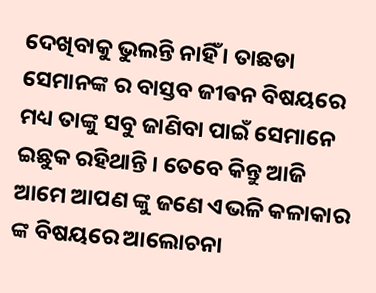ଦେଖିବାକୁ ଭୁଲନ୍ତି ନାହିଁ । ତାଛଡା ସେମାନଙ୍କ ର ବାସ୍ତବ ଜୀଵନ ବିଷୟରେ ମଧ୍ୟ ତାଙ୍କୁ ସବୁ ଜାଣିବା ପାଇଁ ସେମାନେ ଇଛୁକ ରହିଥାନ୍ତି । ତେବେ କିନ୍ତୁ ଆଜି ଆମେ ଆପଣ ଙ୍କୁ ଜଣେ ଏଭଳି କଳାକାର ଙ୍କ ବିଷୟରେ ଆଲୋଚନା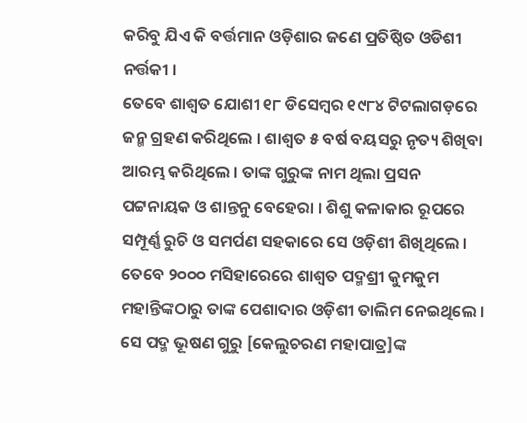କରିବୁ ଯିଏ କି ବର୍ତ୍ତମାନ ଓଡ଼ିଶାର ଜଣେ ପ୍ରତିଷ୍ଠିତ ଓଡିଶୀ ନର୍ତ୍ତକୀ ।
ତେବେ ଶାଶ୍ୱତ ଯୋଶୀ ୧୮ ଡିସେମ୍ବର ୧୯୮୪ ଟିଟଲାଗଡ଼ରେ ଜନ୍ମ ଗ୍ରହଣ କରିଥିଲେ । ଶାଶ୍ୱତ ୫ ବର୍ଷ ବୟସରୁ ନୃତ୍ୟ ଶିଖିବା ଆରମ୍ଭ କରିଥିଲେ । ତାଙ୍କ ଗୁରୁଙ୍କ ନାମ ଥିଲା ପ୍ରସନ ପଟ୍ଟନାୟକ ଓ ଶାନ୍ତନୁ ବେହେରା । ଶିଶୁ କଳାକାର ରୂପରେ ସମ୍ପୂର୍ଣ୍ଣ ରୁଚି ଓ ସମର୍ପଣ ସହକାରେ ସେ ଓଡ଼ିଶୀ ଶିଖିଥିଲେ । ତେବେ ୨୦୦୦ ମସିହାରେରେ ଶାଶ୍ୱତ ପଦ୍ମଶ୍ରୀ କୁମକୁମ ମହାନ୍ତିଙ୍କଠାରୁ ତାଙ୍କ ପେଶାଦାର ଓଡ଼ିଶୀ ତାଲିମ ନେଇଥିଲେ । ସେ ପଦ୍ମ ଭୂଷଣ ଗୁରୁ [କେଲୁଚରଣ ମହାପାତ୍ର]ଙ୍କ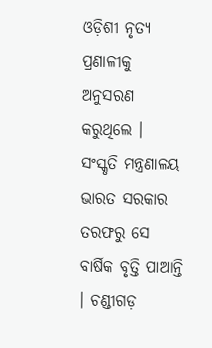ଓଡ଼ିଶୀ ନୃତ୍ୟ ପ୍ରଣାଳୀକୁ ଅନୁସରଣ କରୁଥିଲେ ।
ସଂସ୍କୃତି ମନ୍ତ୍ରଣାଳୟ ଭାରତ ସରକାର ତରଫରୁ ସେ ବାର୍ଷିକ ବୃତ୍ତି ପାଆନ୍ତି । ଚଣ୍ଡୀଗଡ଼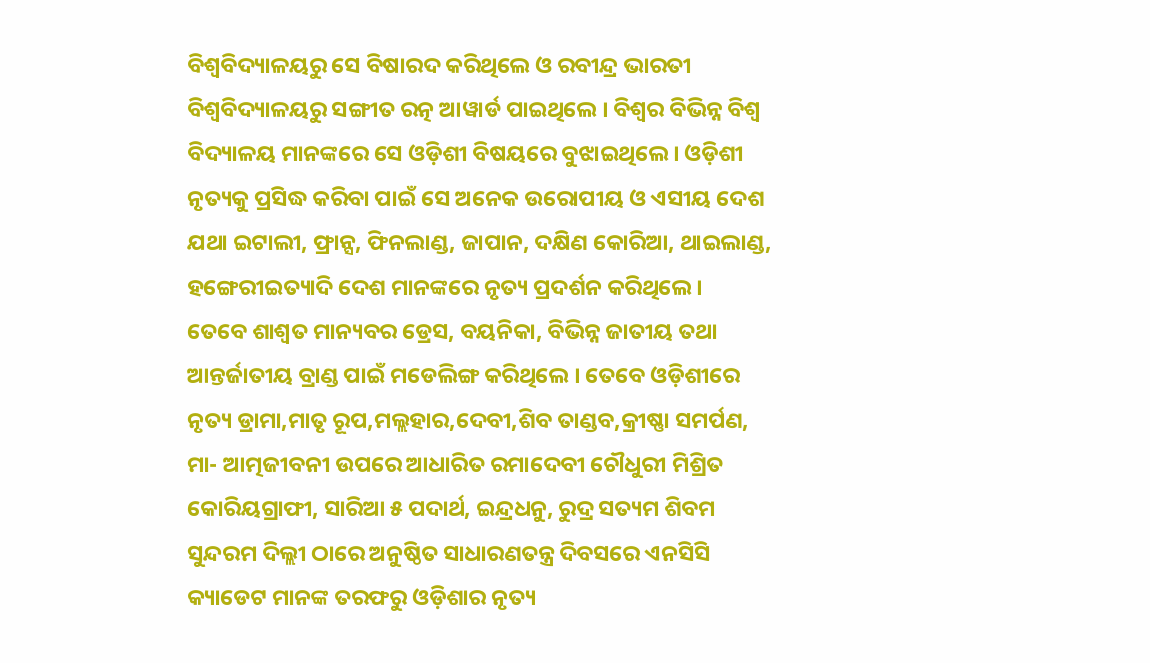ବିଶ୍ୱବିଦ୍ୟାଳୟରୁ ସେ ବିଷାରଦ କରିଥିଲେ ଓ ରବୀନ୍ଦ୍ର ଭାରତୀ ବିଶ୍ୱବିଦ୍ୟାଳୟରୁ ସଙ୍ଗୀତ ରତ୍ନ ଆୱାର୍ଡ ପାଇଥିଲେ । ବିଶ୍ୱର ବିଭିନ୍ନ ବିଶ୍ୱ ବିଦ୍ୟାଳୟ ମାନଙ୍କରେ ସେ ଓଡ଼ିଶୀ ବିଷୟରେ ବୁଝାଇଥିଲେ । ଓଡ଼ିଶୀ ନୃତ୍ୟକୁ ପ୍ରସିଦ୍ଧ କରିବା ପାଇଁ ସେ ଅନେକ ଉରୋପୀୟ ଓ ଏସୀୟ ଦେଶ ଯଥା ଇଟାଲୀ, ଫ୍ରାନ୍ସ, ଫିନଲାଣ୍ଡ, ଜାପାନ, ଦକ୍ଷିଣ କୋରିଆ, ଥାଇଲାଣ୍ଡ, ହଙ୍ଗେରୀଇତ୍ୟାଦି ଦେଶ ମାନଙ୍କରେ ନୃତ୍ୟ ପ୍ରଦର୍ଶନ କରିଥିଲେ ।
ତେବେ ଶାଶ୍ୱତ ମାନ୍ୟବର ଡ୍ରେସ, ବୟନିକା, ବିଭିନ୍ନ ଜାତୀୟ ତଥା ଆନ୍ତର୍ଜାତୀୟ ବ୍ରାଣ୍ଡ ପାଇଁ ମଡେଲିଙ୍ଗ କରିଥିଲେ । ତେବେ ଓଡ଼ିଶୀରେ ନୃତ୍ୟ ଡ୍ରାମା,ମାତୃ ରୂପ,ମଲ୍ଲହାର,ଦେବୀ,ଶିବ ତାଣ୍ଡବ,କ୍ରୀଷ୍ଣା ସମର୍ପଣ, ମା- ଆତ୍ମଜୀବନୀ ଉପରେ ଆଧାରିତ ରମାଦେବୀ ଚୌଧୁରୀ ମିଶ୍ରିତ କୋରିୟଗ୍ରାଫୀ, ସାରିଆ ୫ ପଦାର୍ଥ, ଇନ୍ଦ୍ରଧନୁ, ରୁଦ୍ର ସତ୍ୟମ ଶିବମ ସୁନ୍ଦରମ ଦିଲ୍ଲୀ ଠାରେ ଅନୁଷ୍ଠିତ ସାଧାରଣତନ୍ତ୍ର ଦିବସରେ ଏନସିସି କ୍ୟାଡେଟ ମାନଙ୍କ ତରଫରୁ ଓଡ଼ିଶାର ନୃତ୍ୟ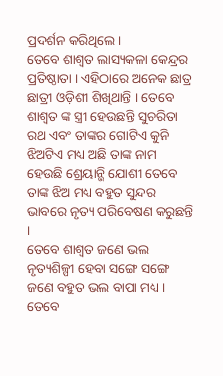ପ୍ରଦର୍ଶନ କରିଥିଲେ ।
ତେବେ ଶାଶ୍ୱତ ଲାସ୍ୟକଳା କେନ୍ଦ୍ରର ପ୍ରତିଷ୍ଠାତା । ଏହିଠାରେ ଅନେକ ଛାତ୍ର ଛାତ୍ରୀ ଓଡ଼ିଶୀ ଶିଖିଥାନ୍ତି । ତେବେ ଶାଶ୍ୱତ ଙ୍କ ସ୍ତ୍ରୀ ହେଉଛନ୍ତି ସୁଚରିତା ରଥ ଏବଂ ତାଙ୍କର ଗୋଟିଏ କୁନି ଝିଅଟିଏ ମଧ୍ୟ ଅଛି ତାଙ୍କ ନାମ ହେଉଛି ଶ୍ରେୟାନ୍ଭି ଯୋଶୀ ତେବେ ତାଙ୍କ ଝିଅ ମଧ୍ୟ ବହୁତ ସୁନ୍ଦର ଭାବରେ ନୃତ୍ୟ ପରିବେଷଣ କରୁଛନ୍ତି ।
ତେବେ ଶାଶ୍ୱତ ଜଣେ ଭଲ ନୃତ୍ୟଶିଳ୍ପୀ ହେବା ସଙ୍ଗେ ସଙ୍ଗେ ଜଣେ ବହୁତ ଭଲ ବାପା ମଧ୍ୟ । ତେବେ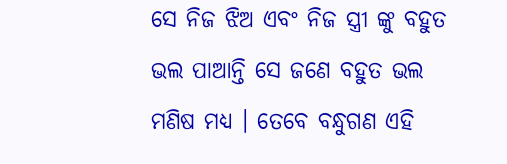ସେ ନିଜ ଝିଅ ଏବଂ ନିଜ ସ୍ତ୍ରୀ ଙ୍କୁ ବହୁତ ଭଲ ପାଆନ୍ତି ସେ ଜଣେ ବହୁତ ଭଲ ମଣିଷ ମଧ୍ୟ । ତେବେ ବନ୍ଧୁଗଣ ଏହି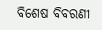ବିଶେଷ ବିବରଣୀ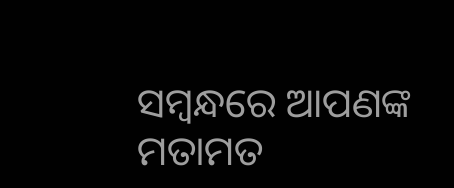ସମ୍ବନ୍ଧରେ ଆପଣଙ୍କ ମତାମତ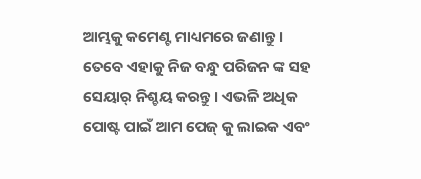ଆମ୍ଭକୁ କମେଣ୍ଟ ମାଧ୍ୟମରେ ଜଣାନ୍ତୁ । ତେବେ ଏହାକୁ ନିଜ ବନ୍ଧୁ ପରିଜନ ଙ୍କ ସହ ସେୟାର୍ ନିଶ୍ଚୟ କରନ୍ତୁ । ଏଭଳି ଅଧିକ ପୋଷ୍ଟ ପାଇଁ ଆମ ପେଜ୍ କୁ ଲାଇକ ଏବଂ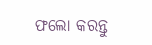ଫଲୋ କରନ୍ତୁ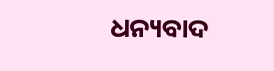ଧନ୍ୟବାଦ